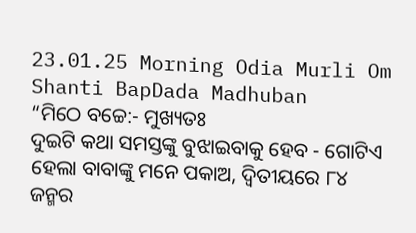23.01.25 Morning Odia Murli Om Shanti BapDada Madhuban
“ମିଠେ ବଚ୍ଚେ:- ମୁଖ୍ୟତଃ
ଦୁଇଟି କଥା ସମସ୍ତଙ୍କୁ ବୁଝାଇବାକୁ ହେବ - ଗୋଟିଏ ହେଲା ବାବାଙ୍କୁ ମନେ ପକାଅ, ଦ୍ୱିତୀୟରେ ୮୪
ଜନ୍ମର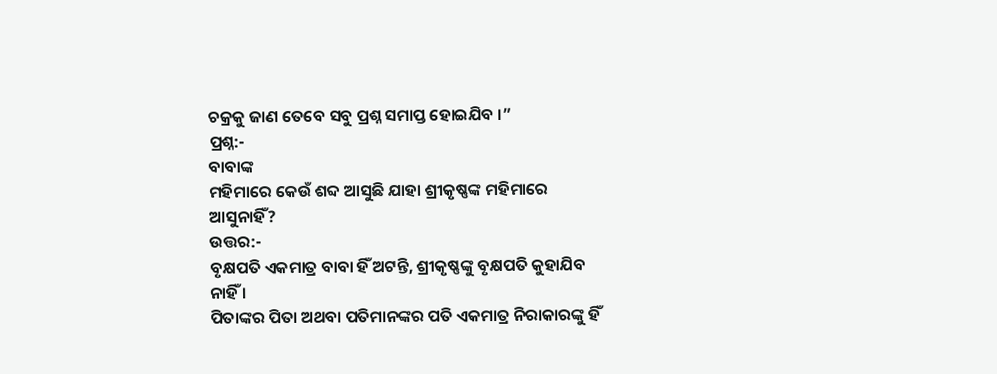ଚକ୍ରକୁ ଜାଣ ତେବେ ସବୁ ପ୍ରଶ୍ନ ସମାପ୍ତ ହୋଇଯିବ ।”
ପ୍ରଶ୍ନ:-
ବାବାଙ୍କ
ମହିମାରେ କେଉଁ ଶବ୍ଦ ଆସୁଛି ଯାହା ଶ୍ରୀକୃଷ୍ଣଙ୍କ ମହିମାରେ ଆସୁନାହିଁ?
ଉତ୍ତର:-
ବୃକ୍ଷପତି ଏକମାତ୍ର ବାବା ହିଁ ଅଟନ୍ତି, ଶ୍ରୀକୃଷ୍ଣଙ୍କୁ ବୃକ୍ଷପତି କୁହାଯିବ ନାହିଁ ।
ପିତାଙ୍କର ପିତା ଅଥବା ପତିମାନଙ୍କର ପତି ଏକମାତ୍ର ନିରାକାରଙ୍କୁ ହିଁ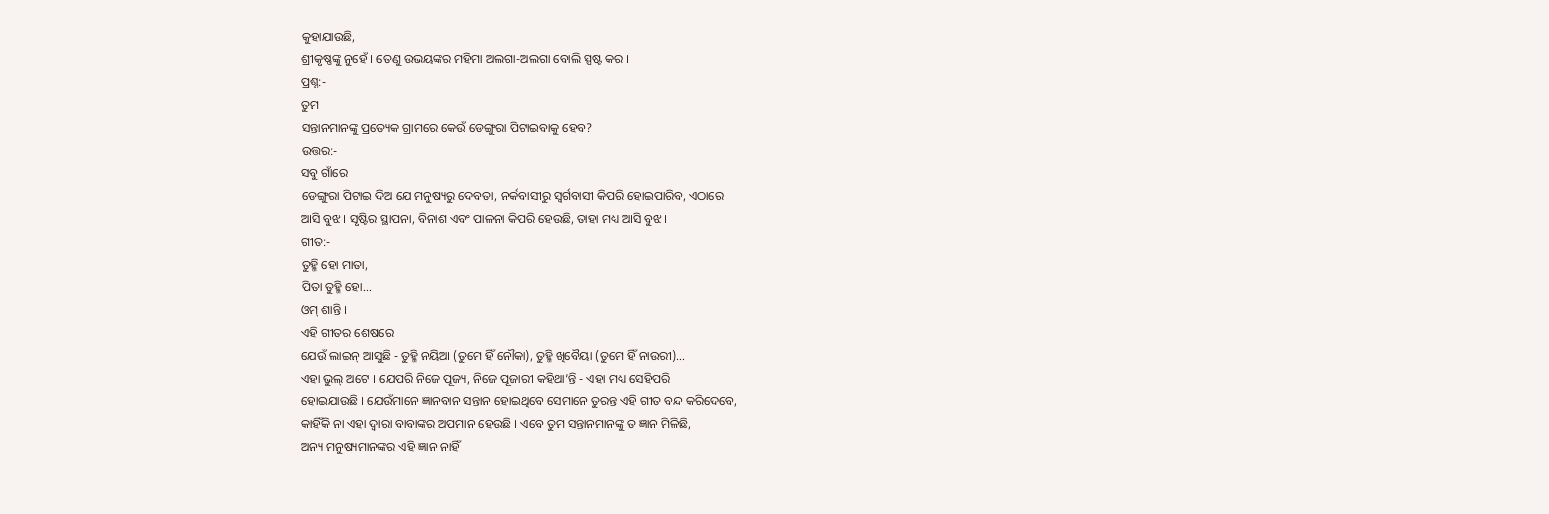କୁହାଯାଉଛି,
ଶ୍ରୀକୃଷ୍ଣଙ୍କୁ ନୁହେଁ । ତେଣୁ ଉଭୟଙ୍କର ମହିମା ଅଲଗା-ଅଲଗା ବୋଲି ସ୍ପଷ୍ଟ କର ।
ପ୍ରଶ୍ନ:-
ତୁମ
ସନ୍ତାନମାନଙ୍କୁ ପ୍ରତ୍ୟେକ ଗ୍ରାମରେ କେଉଁ ଡେଙ୍ଗୁରା ପିଟାଇବାକୁ ହେବ?
ଉତ୍ତର:-
ସବୁ ଗାଁରେ
ଡେଙ୍ଗୁରା ପିଟାଇ ଦିଅ ଯେ ମନୁଷ୍ୟରୁ ଦେବତା, ନର୍କବାସୀରୁ ସ୍ୱର୍ଗବାସୀ କିପରି ହୋଇପାରିବ, ଏଠାରେ
ଆସି ବୁଝ । ସୃଷ୍ଟିର ସ୍ଥାପନା, ବିନାଶ ଏବଂ ପାଳନା କିପରି ହେଉଛି, ତାହା ମଧ୍ୟ ଆସି ବୁଝ ।
ଗୀତ:-
ତୁହ୍ମି ହୋ ମାତା,
ପିତା ତୁହ୍ମି ହୋ...
ଓମ୍ ଶାନ୍ତି ।
ଏହି ଗୀତର ଶେଷରେ
ଯେଉଁ ଲାଇନ୍ ଆସୁଛି - ତୁହ୍ମି ନୟିଆ (ତୁମେ ହିଁ ନୌକା), ତୁହ୍ମି ଖିବୈୟା (ତୁମେ ହିଁ ନାଉରୀ)...
ଏହା ଭୁଲ୍ ଅଟେ । ଯେପରି ନିଜେ ପୂଜ୍ୟ, ନିଜେ ପୂଜାରୀ କହିଥା’ନ୍ତି - ଏହା ମଧ୍ୟ ସେହିପରି
ହୋଇଯାଉଛି । ଯେଉଁମାନେ ଜ୍ଞାନବାନ ସନ୍ତାନ ହୋଇଥିବେ ସେମାନେ ତୁରନ୍ତ ଏହି ଗୀତ ବନ୍ଦ କରିଦେବେ,
କାହିଁକି ନା ଏହା ଦ୍ୱାରା ବାବାଙ୍କର ଅପମାନ ହେଉଛି । ଏବେ ତୁମ ସନ୍ତାନମାନଙ୍କୁ ତ ଜ୍ଞାନ ମିଳିଛି,
ଅନ୍ୟ ମନୁଷ୍ୟମାନଙ୍କର ଏହି ଜ୍ଞାନ ନାହିଁ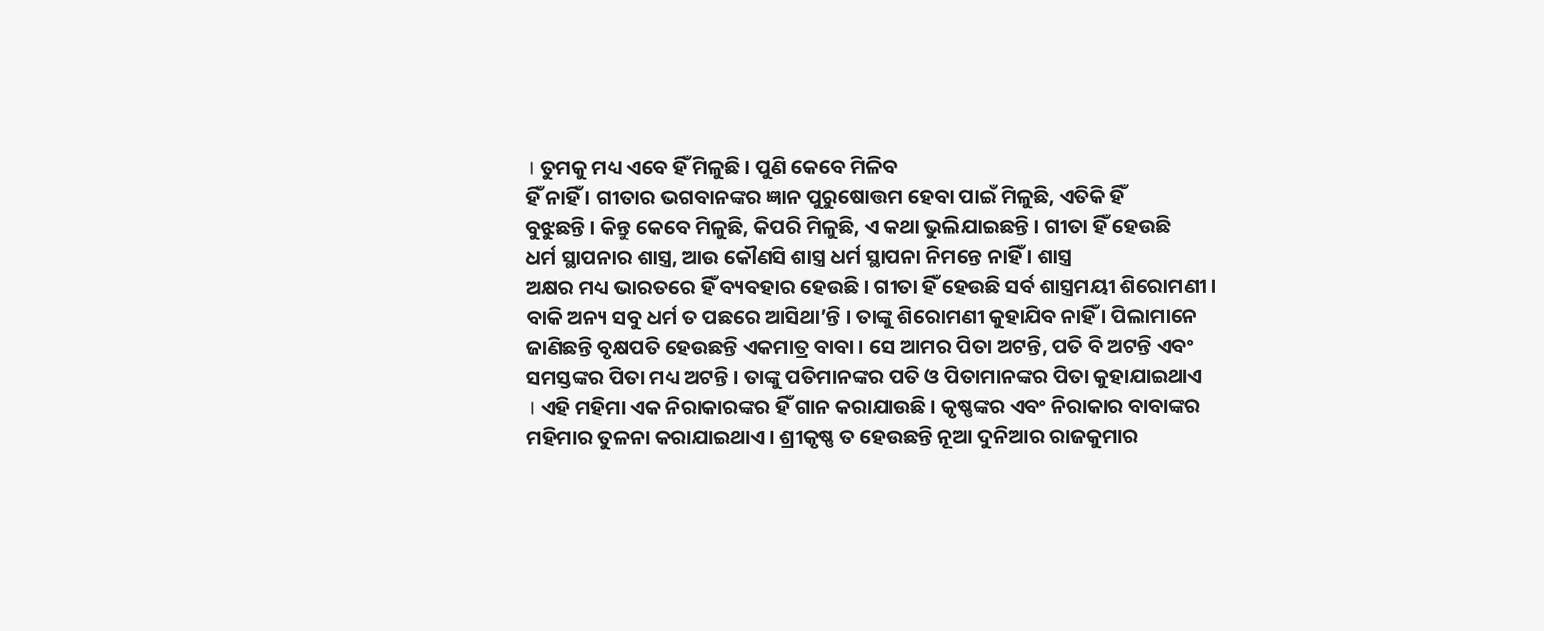। ତୁମକୁ ମଧ୍ୟ ଏବେ ହିଁ ମିଳୁଛି । ପୁଣି କେବେ ମିଳିବ
ହିଁ ନାହିଁ । ଗୀତାର ଭଗବାନଙ୍କର ଜ୍ଞାନ ପୁରୁଷୋତ୍ତମ ହେବା ପାଇଁ ମିଳୁଛି, ଏତିକି ହିଁ
ବୁଝୁଛନ୍ତି । କିନ୍ତୁ କେବେ ମିଳୁଛି, କିପରି ମିଳୁଛି, ଏ କଥା ଭୁଲିଯାଇଛନ୍ତି । ଗୀତା ହିଁ ହେଉଛି
ଧର୍ମ ସ୍ଥାପନାର ଶାସ୍ତ୍ର, ଆଉ କୌଣସି ଶାସ୍ତ୍ର ଧର୍ମ ସ୍ଥାପନା ନିମନ୍ତେ ନାହିଁ । ଶାସ୍ତ୍ର
ଅକ୍ଷର ମଧ୍ୟ ଭାରତରେ ହିଁ ବ୍ୟବହାର ହେଉଛି । ଗୀତା ହିଁ ହେଉଛି ସର୍ବ ଶାସ୍ତ୍ରମୟୀ ଶିରୋମଣୀ ।
ବାକି ଅନ୍ୟ ସବୁ ଧର୍ମ ତ ପଛରେ ଆସିଥା’ନ୍ତି । ତାଙ୍କୁ ଶିରୋମଣୀ କୁହାଯିବ ନାହିଁ । ପିଲାମାନେ
ଜାଣିଛନ୍ତି ବୃକ୍ଷପତି ହେଉଛନ୍ତି ଏକମାତ୍ର ବାବା । ସେ ଆମର ପିତା ଅଟନ୍ତି, ପତି ବି ଅଟନ୍ତି ଏବଂ
ସମସ୍ତଙ୍କର ପିତା ମଧ୍ୟ ଅଟନ୍ତି । ତାଙ୍କୁ ପତିମାନଙ୍କର ପତି ଓ ପିତାମାନଙ୍କର ପିତା କୁହାଯାଇଥାଏ
। ଏହି ମହିମା ଏକ ନିରାକାରଙ୍କର ହିଁ ଗାନ କରାଯାଉଛି । କୃଷ୍ଣଙ୍କର ଏବଂ ନିରାକାର ବାବାଙ୍କର
ମହିମାର ତୁଳନା କରାଯାଇଥାଏ । ଶ୍ରୀକୃଷ୍ଣ ତ ହେଉଛନ୍ତି ନୂଆ ଦୁନିଆର ରାଜକୁମାର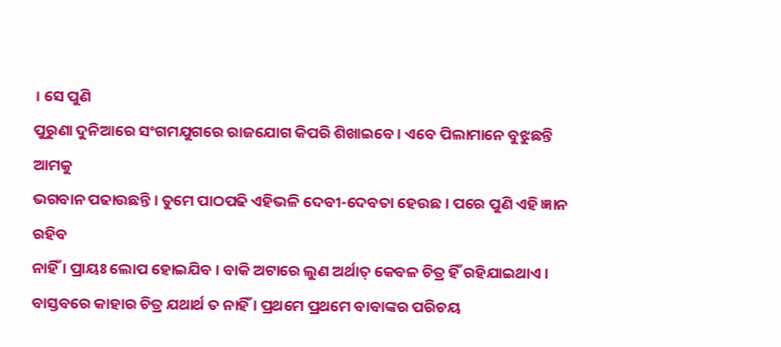। ସେ ପୁଣି
ପୁରୁଣା ଦୁନିଆରେ ସଂଗମଯୁଗରେ ରାଜଯୋଗ କିପରି ଶିଖାଇବେ । ଏବେ ପିଲାମାନେ ବୁଝୁଛନ୍ତି ଆମକୁ
ଭଗବାନ ପଢାଉଛନ୍ତି । ତୁମେ ପାଠପଢି ଏହିଭଳି ଦେବୀ-ଦେବତା ହେଉଛ । ପରେ ପୁଣି ଏହି ଜ୍ଞାନ ରହିବ
ନାହିଁ । ପ୍ରାୟଃ ଲୋପ ହୋଇଯିବ । ବାକି ଅଟାରେ ଲୁଣ ଅର୍ଥାତ୍ କେବଳ ଚିତ୍ର ହିଁ ରହିଯାଇଥାଏ ।
ବାସ୍ତବରେ କାହାର ଚିତ୍ର ଯଥାର୍ଥ ତ ନାହିଁ । ପ୍ରଥମେ ପ୍ରଥମେ ବାବାଙ୍କର ପରିଚୟ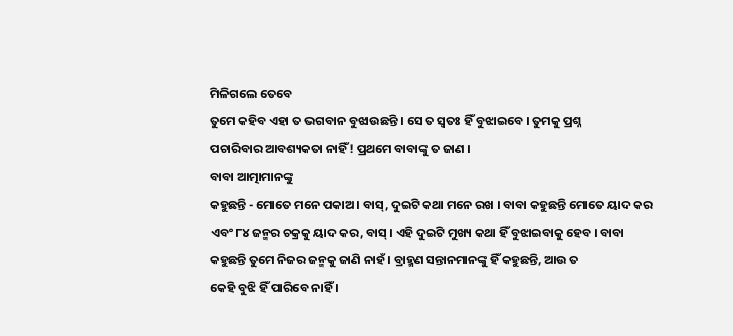ମିଳିଗଲେ ତେବେ
ତୁମେ କହିବ ଏହା ତ ଭଗବାନ ବୁଝାଉଛନ୍ତି । ସେ ତ ସ୍ୱତଃ ହିଁ ବୁଝାଇବେ । ତୁମକୁ ପ୍ରଶ୍ନ
ପଚାରିବାର ଆବଶ୍ୟକତା ନାହିଁ! ପ୍ରଥମେ ବାବାଙ୍କୁ ତ ଜାଣ ।
ବାବା ଆତ୍ମାମାନଙ୍କୁ
କହୁଛନ୍ତି - ମୋତେ ମନେ ପକାଅ । ବାସ୍, ଦୁଇଟି କଥା ମନେ ରଖ । ବାବା କହୁଛନ୍ତି ମୋତେ ୟାଦ କର
ଏବଂ ୮୪ ଜନ୍ମର ଚକ୍ରକୁ ୟାଦ କର, ବାସ୍ । ଏହି ଦୁଇଟି ମୁଖ୍ୟ କଥା ହିଁ ବୁଝାଇବାକୁ ହେବ । ବାବା
କହୁଛନ୍ତି ତୁମେ ନିଜର ଜନ୍ମକୁ ଜାଣି ନାହଁ । ବ୍ରାହ୍ମଣ ସନ୍ତାନମାନଙ୍କୁ ହିଁ କହୁଛନ୍ତି, ଆଉ ତ
କେହି ବୁଝି ହିଁ ପାରିବେ ନାହିଁ ।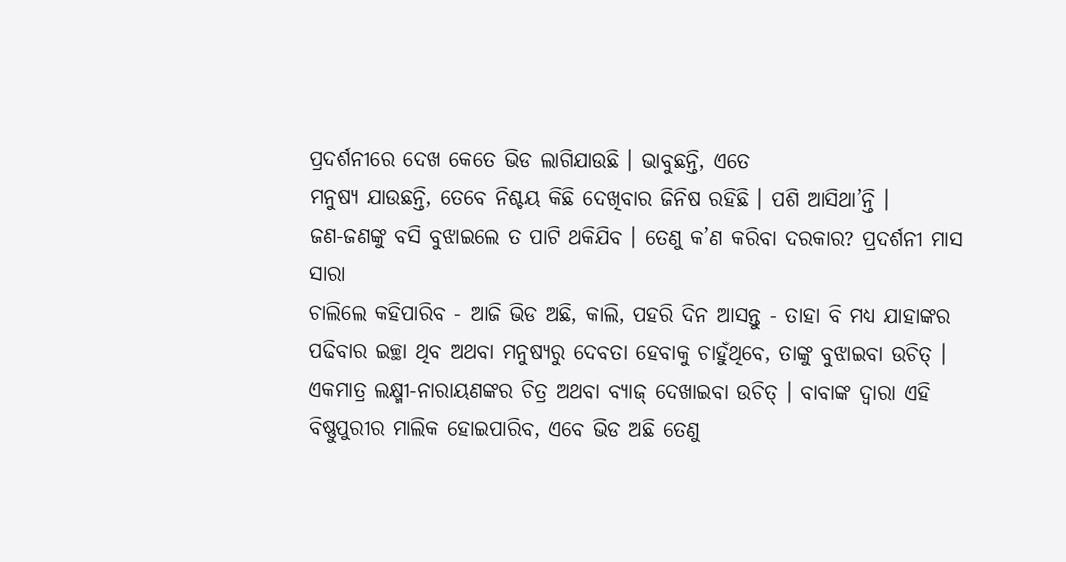ପ୍ରଦର୍ଶନୀରେ ଦେଖ କେତେ ଭିଡ ଲାଗିଯାଉଛି । ଭାବୁଛନ୍ତି, ଏତେ
ମନୁଷ୍ୟ ଯାଉଛନ୍ତି, ତେବେ ନିଶ୍ଚୟ କିଛି ଦେଖିବାର ଜିନିଷ ରହିଛି । ପଶି ଆସିଥା’ନ୍ତି ।
ଜଣ-ଜଣଙ୍କୁ ବସି ବୁଝାଇଲେ ତ ପାଟି ଥକିଯିବ । ତେଣୁ କ’ଣ କରିବା ଦରକାର? ପ୍ରଦର୍ଶନୀ ମାସ ସାରା
ଚାଲିଲେ କହିପାରିବ - ଆଜି ଭିଡ ଅଛି, କାଲି, ପହରି ଦିନ ଆସନ୍ତୁ - ତାହା ବି ମଧ୍ୟ ଯାହାଙ୍କର
ପଢିବାର ଇଚ୍ଛା ଥିବ ଅଥବା ମନୁଷ୍ୟରୁ ଦେବତା ହେବାକୁ ଚାହୁଁଥିବେ, ତାଙ୍କୁ ବୁଝାଇବା ଉଚିତ୍ ।
ଏକମାତ୍ର ଲକ୍ଷ୍ମୀ-ନାରାୟଣଙ୍କର ଚିତ୍ର ଅଥବା ବ୍ୟାଜ୍ ଦେଖାଇବା ଉଚିତ୍ । ବାବାଙ୍କ ଦ୍ୱାରା ଏହି
ବିଷ୍ଣୁପୁରୀର ମାଲିକ ହୋଇପାରିବ, ଏବେ ଭିଡ ଅଛି ତେଣୁ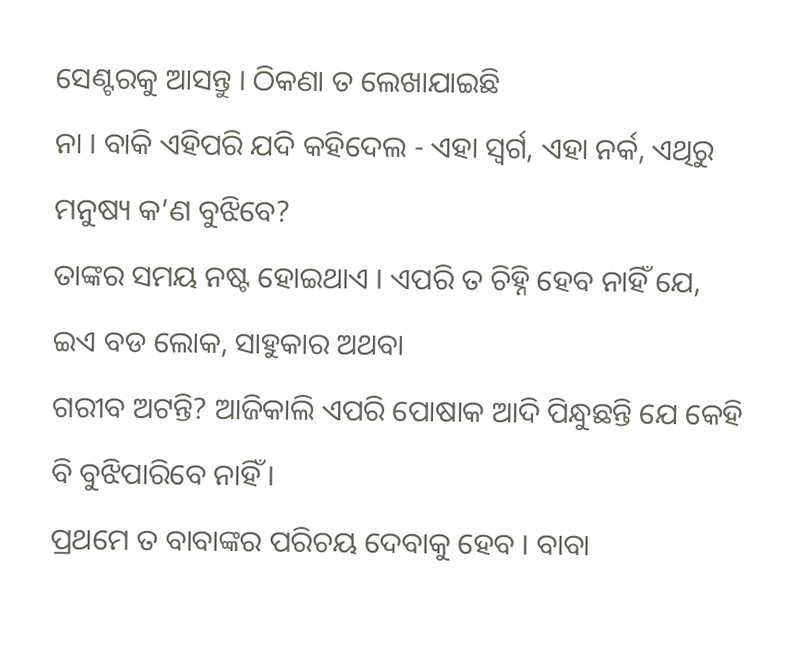ସେଣ୍ଟରକୁ ଆସନ୍ତୁ । ଠିକଣା ତ ଲେଖାଯାଇଛି
ନା । ବାକି ଏହିପରି ଯଦି କହିଦେଲ - ଏହା ସ୍ୱର୍ଗ, ଏହା ନର୍କ, ଏଥିରୁ ମନୁଷ୍ୟ କ’ଣ ବୁଝିବେ?
ତାଙ୍କର ସମୟ ନଷ୍ଟ ହୋଇଥାଏ । ଏପରି ତ ଚିହ୍ନି ହେବ ନାହିଁ ଯେ, ଇଏ ବଡ ଲୋକ, ସାହୁକାର ଅଥବା
ଗରୀବ ଅଟନ୍ତି? ଆଜିକାଲି ଏପରି ପୋଷାକ ଆଦି ପିନ୍ଧୁଛନ୍ତି ଯେ କେହି ବି ବୁଝିପାରିବେ ନାହିଁ ।
ପ୍ରଥମେ ତ ବାବାଙ୍କର ପରିଚୟ ଦେବାକୁ ହେବ । ବାବା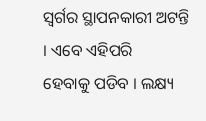ସ୍ୱର୍ଗର ସ୍ଥାପନକାରୀ ଅଟନ୍ତି । ଏବେ ଏହିପରି
ହେବାକୁ ପଡିବ । ଲକ୍ଷ୍ୟ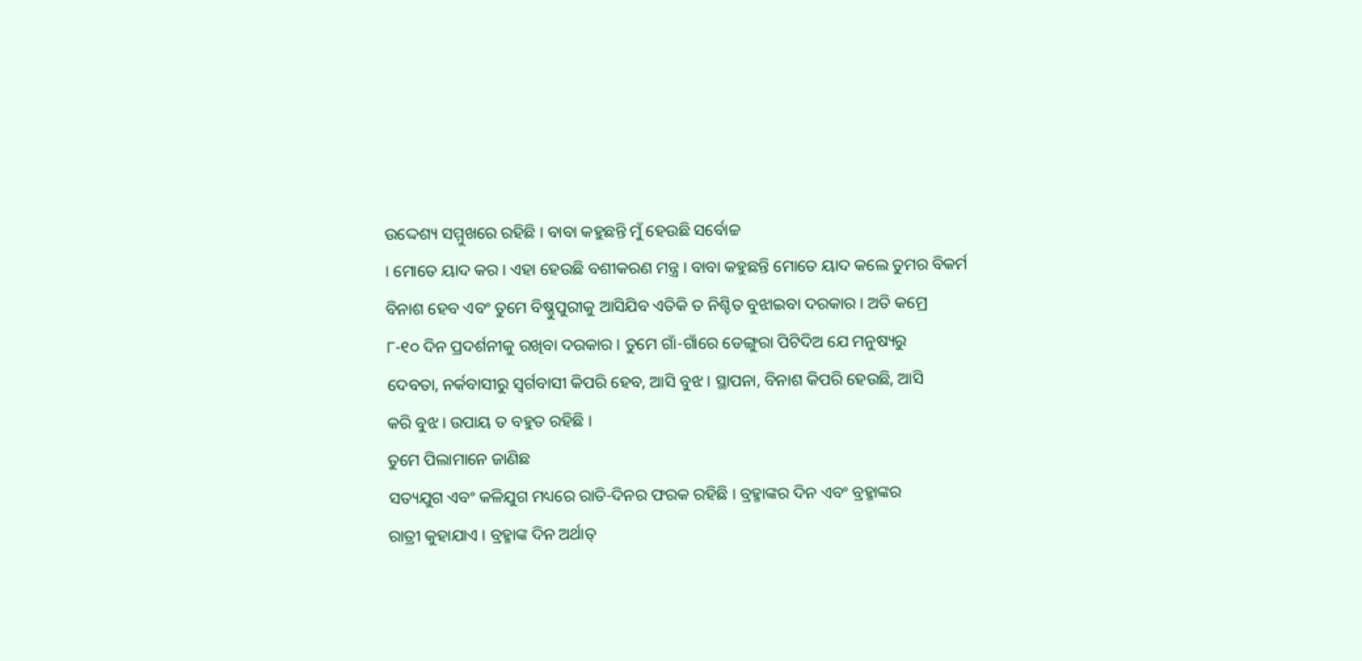ଉଦ୍ଦେଶ୍ୟ ସମ୍ମୁଖରେ ରହିଛି । ବାବା କହୁଛନ୍ତି ମୁଁ ହେଉଛି ସର୍ବୋଚ୍ଚ
। ମୋତେ ୟାଦ କର । ଏହା ହେଉଛି ବଶୀକରଣ ମନ୍ତ୍ର । ବାବା କହୁଛନ୍ତି ମୋତେ ୟାଦ କଲେ ତୁମର ବିକର୍ମ
ବିନାଶ ହେବ ଏବଂ ତୁମେ ବିଷ୍ଣୁପୁରୀକୁ ଆସିଯିବ ଏତିକି ତ ନିଶ୍ଚିତ ବୁଝାଇବା ଦରକାର । ଅତି କମ୍ରେ
୮-୧୦ ଦିନ ପ୍ରଦର୍ଶନୀକୁ ରଖିବା ଦରକାର । ତୁମେ ଗାଁ-ଗାଁରେ ଡେଙ୍ଗୁରା ପିଟିଦିଅ ଯେ ମନୁଷ୍ୟରୁ
ଦେବତା, ନର୍କବାସୀରୁ ସ୍ୱର୍ଗବାସୀ କିପରି ହେବ, ଆସି ବୁଝ । ସ୍ଥାପନା, ବିନାଶ କିପରି ହେଉଛି, ଆସି
କରି ବୁଝ । ଉପାୟ ତ ବହୁତ ରହିଛି ।
ତୁମେ ପିଲାମାନେ ଜାଣିଛ
ସତ୍ୟଯୁଗ ଏବଂ କଳିଯୁଗ ମଧ୍ୟରେ ରାତି-ଦିନର ଫରକ ରହିଛି । ବ୍ରହ୍ମାଙ୍କର ଦିନ ଏବଂ ବ୍ରହ୍ମାଙ୍କର
ରାତ୍ରୀ କୁହାଯାଏ । ବ୍ରହ୍ମାଙ୍କ ଦିନ ଅର୍ଥାତ୍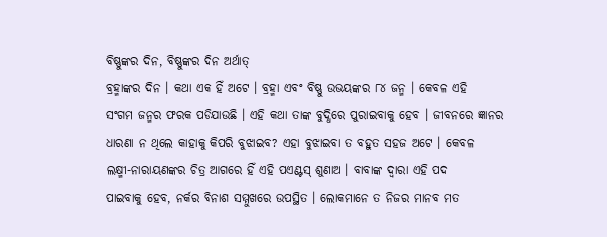ବିଷ୍ଣୁଙ୍କର ଦିନ, ବିଷ୍ଣୁଙ୍କର ଦିନ ଅର୍ଥାତ୍
ବ୍ରହ୍ମାଙ୍କର ଦିନ । କଥା ଏକ ହିଁ ଅଟେ । ବ୍ରହ୍ମା ଏବଂ ବିଷ୍ଣୁ ଉଭୟଙ୍କର ୮୪ ଜନ୍ମ । କେବଳ ଏହି
ସଂଗମ ଜନ୍ମର ଫରକ ପଡିଯାଉଛି । ଏହି କଥା ତାଙ୍କ ବୁଦ୍ଧିରେ ପୁରାଇବାକୁ ହେବ । ଜୀବନରେ ଜ୍ଞାନର
ଧାରଣା ନ ଥିଲେ କାହାକୁ କିପରି ବୁଝାଇବ? ଏହା ବୁଝାଇବା ତ ବହୁତ ସହଜ ଅଟେ । କେବଳ
ଲକ୍ଷ୍ମୀ-ନାରାୟଣଙ୍କର ଚିତ୍ର ଆଗରେ ହିଁ ଏହି ପଏଣ୍ଟସ୍ ଶୁଣାଅ । ବାବାଙ୍କ ଦ୍ୱାରା ଏହି ପଦ
ପାଇବାକୁ ହେବ, ନର୍କର ବିନାଶ ସମ୍ମୁଖରେ ଉପସ୍ଥିତ । ଲୋକମାନେ ତ ନିଜର ମାନବ ମତ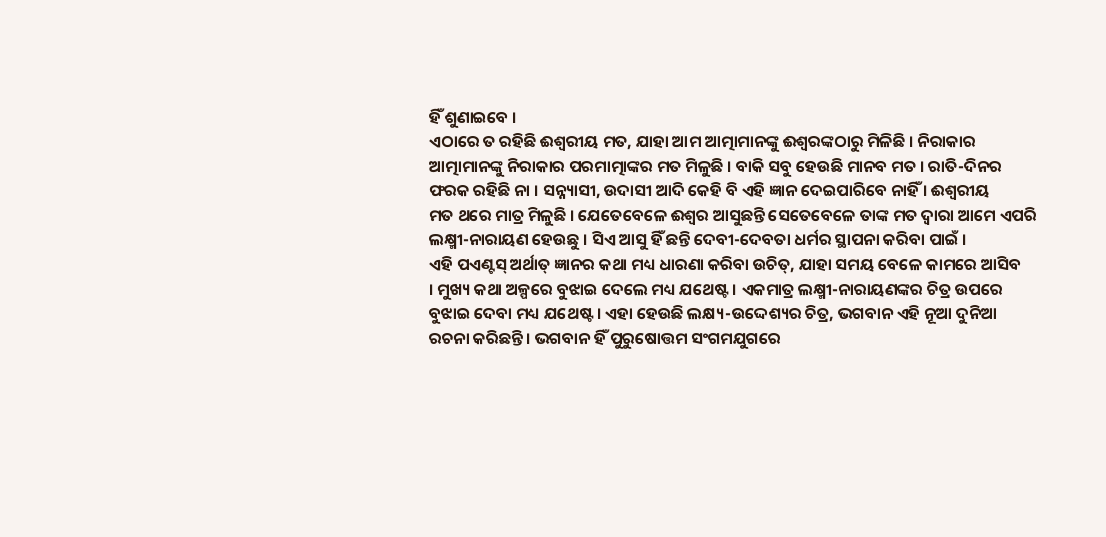ହିଁ ଶୁଣାଇବେ ।
ଏଠାରେ ତ ରହିଛି ଈଶ୍ୱରୀୟ ମତ, ଯାହା ଆମ ଆତ୍ମାମାନଙ୍କୁ ଈଶ୍ୱରଙ୍କଠାରୁ ମିଳିଛି । ନିରାକାର
ଆତ୍ମାମାନଙ୍କୁ ନିରାକାର ପରମାତ୍ମାଙ୍କର ମତ ମିଳୁଛି । ବାକି ସବୁ ହେଉଛି ମାନବ ମତ । ରାତି-ଦିନର
ଫରକ ରହିଛି ନା । ସନ୍ନ୍ୟାସୀ, ଉଦାସୀ ଆଦି କେହି ବି ଏହି ଜ୍ଞାନ ଦେଇପାରିବେ ନାହିଁ । ଈଶ୍ୱରୀୟ
ମତ ଥରେ ମାତ୍ର ମିଳୁଛି । ଯେତେବେଳେ ଈଶ୍ୱର ଆସୁଛନ୍ତି ସେତେବେଳେ ତାଙ୍କ ମତ ଦ୍ୱାରା ଆମେ ଏପରି
ଲକ୍ଷ୍ମୀ-ନାରାୟଣ ହେଉଛୁ । ସିଏ ଆସୁ ହିଁ ଛନ୍ତି ଦେବୀ-ଦେବତା ଧର୍ମର ସ୍ଥାପନା କରିବା ପାଇଁ ।
ଏହି ପଏଣ୍ଟସ୍ ଅର୍ଥାତ୍ ଜ୍ଞାନର କଥା ମଧ୍ୟ ଧାରଣା କରିବା ଉଚିତ୍, ଯାହା ସମୟ ବେଳେ କାମରେ ଆସିବ
। ମୁଖ୍ୟ କଥା ଅଳ୍ପରେ ବୁଝାଇ ଦେଲେ ମଧ୍ୟ ଯଥେଷ୍ଟ । ଏକମାତ୍ର ଲକ୍ଷ୍ମୀ-ନାରାୟଣଙ୍କର ଚିତ୍ର ଉପରେ
ବୁଝାଇ ଦେବା ମଧ୍ୟ ଯଥେଷ୍ଟ । ଏହା ହେଉଛି ଲକ୍ଷ୍ୟ-ଉଦ୍ଦେଶ୍ୟର ଚିତ୍ର, ଭଗବାନ ଏହି ନୂଆ ଦୁନିଆ
ରଚନା କରିଛନ୍ତି । ଭଗବାନ ହିଁ ପୁରୁଷୋତ୍ତମ ସଂଗମଯୁଗରେ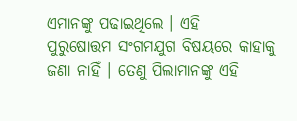ଏମାନଙ୍କୁ ପଢାଇଥିଲେ । ଏହି
ପୁରୁଷୋତ୍ତମ ସଂଗମଯୁଗ ବିଷୟରେ କାହାକୁ ଜଣା ନାହିଁ । ତେଣୁ ପିଲାମାନଙ୍କୁ ଏହି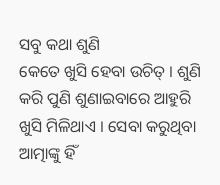ସବୁ କଥା ଶୁଣି
କେତେ ଖୁସି ହେବା ଉଚିତ୍ । ଶୁଣି କରି ପୁଣି ଶୁଣାଇବାରେ ଆହୁରି ଖୁସି ମିଳିଥାଏ । ସେବା କରୁଥିବା
ଆତ୍ମାଙ୍କୁ ହିଁ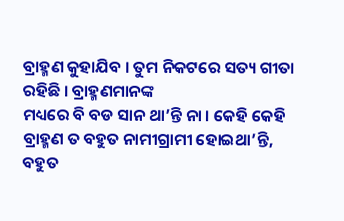ବ୍ରାହ୍ମଣ କୁହାଯିବ । ତୁମ ନିକଟରେ ସତ୍ୟ ଗୀତା ରହିଛି । ବ୍ରାହ୍ମଣମାନଙ୍କ
ମଧ୍ୟରେ ବି ବଡ ସାନ ଥା’ନ୍ତି ନା । କେହି କେହି ବ୍ରାହ୍ମଣ ତ ବହୁତ ନାମୀଗ୍ରାମୀ ହୋଇଥା’ନ୍ତି,
ବହୁତ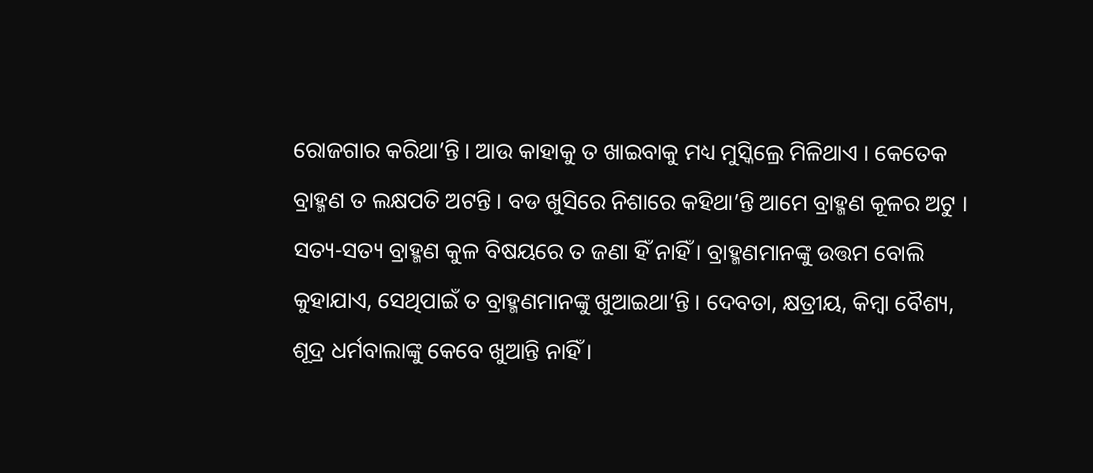ରୋଜଗାର କରିଥା’ନ୍ତି । ଆଉ କାହାକୁ ତ ଖାଇବାକୁ ମଧ୍ୟ ମୁସ୍କିଲ୍ରେ ମିଳିଥାଏ । କେତେକ
ବ୍ରାହ୍ମଣ ତ ଲକ୍ଷପତି ଅଟନ୍ତି । ବଡ ଖୁସିରେ ନିଶାରେ କହିଥା’ନ୍ତି ଆମେ ବ୍ରାହ୍ମଣ କୂଳର ଅଟୁ ।
ସତ୍ୟ-ସତ୍ୟ ବ୍ରାହ୍ମଣ କୁଳ ବିଷୟରେ ତ ଜଣା ହିଁ ନାହିଁ । ବ୍ରାହ୍ମଣମାନଙ୍କୁ ଉତ୍ତମ ବୋଲି
କୁହାଯାଏ, ସେଥିପାଇଁ ତ ବ୍ରାହ୍ମଣମାନଙ୍କୁ ଖୁଆଇଥା’ନ୍ତି । ଦେବତା, କ୍ଷତ୍ରୀୟ, କିମ୍ବା ବୈଶ୍ୟ,
ଶୂଦ୍ର ଧର୍ମବାଲାଙ୍କୁ କେବେ ଖୁଆନ୍ତି ନାହିଁ ।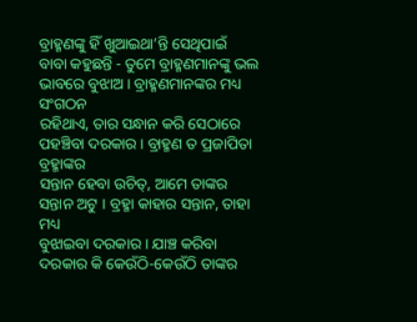ବ୍ରାହ୍ମଣଙ୍କୁ ହିଁ ଖୁଆଇଥା’ନ୍ତି ସେଥିପାଇଁ
ବାବା କହୁଛନ୍ତି - ତୁମେ ବ୍ରାହ୍ମଣମାନଙ୍କୁ ଭଲ ଭାବରେ ବୁଝାଅ । ବ୍ରାହ୍ମଣମାନଙ୍କର ମଧ୍ୟ ସଂଗଠନ
ରହିଥାଏ, ତାର ସନ୍ଧାନ କରି ସେଠାରେ ପହଞ୍ଚିବା ଦରକାର । ବ୍ରାହ୍ମଣ ତ ପ୍ରଜାପିତା ବ୍ରହ୍ମାଙ୍କର
ସନ୍ତାନ ହେବା ଉଚିତ୍, ଆମେ ତାଙ୍କର ସନ୍ତାନ ଅଟୁ । ବ୍ରହ୍ମା କାହାର ସନ୍ତାନ, ତାହା ମଧ୍ୟ
ବୁଝାଇବା ଦରକାର । ଯାଞ୍ଚ କରିବା ଦରକାର କି କେଉଁଠି-କେଉଁଠି ତାଙ୍କର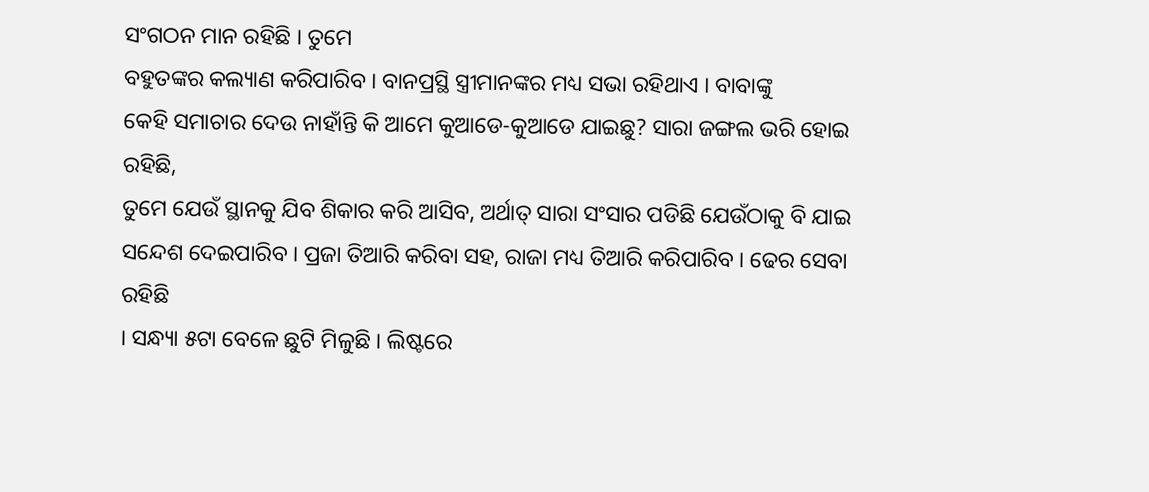ସଂଗଠନ ମାନ ରହିଛି । ତୁମେ
ବହୁତଙ୍କର କଲ୍ୟାଣ କରିପାରିବ । ବାନପ୍ରସ୍ଥି ସ୍ତ୍ରୀମାନଙ୍କର ମଧ୍ୟ ସଭା ରହିଥାଏ । ବାବାଙ୍କୁ
କେହି ସମାଚାର ଦେଉ ନାହାଁନ୍ତି କି ଆମେ କୁଆଡେ-କୁଆଡେ ଯାଇଛୁ? ସାରା ଜଙ୍ଗଲ ଭରି ହୋଇ ରହିଛି,
ତୁମେ ଯେଉଁ ସ୍ଥାନକୁ ଯିବ ଶିକାର କରି ଆସିବ, ଅର୍ଥାତ୍ ସାରା ସଂସାର ପଡିଛି ଯେଉଁଠାକୁ ବି ଯାଇ
ସନ୍ଦେଶ ଦେଇପାରିବ । ପ୍ରଜା ତିଆରି କରିବା ସହ, ରାଜା ମଧ୍ୟ ତିଆରି କରିପାରିବ । ଢେର ସେବା ରହିଛି
। ସନ୍ଧ୍ୟା ୫ଟା ବେଳେ ଛୁଟି ମିଳୁଛି । ଲିଷ୍ଟରେ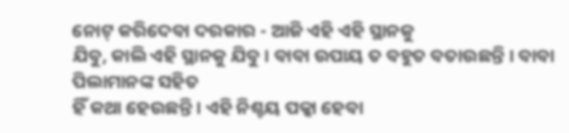ନୋଟ୍ କରିଦେବା ଦରକାର - ଆଜି ଏହି ଏହି ସ୍ଥାନକୁ
ଯିବୁ, କାଲି ଏହି ସ୍ଥାନକୁ ଯିବୁ । ବାବା ଉପାୟ ତ ବହୁତ ବତାଉଛନ୍ତି । ବାବା ପିଲାମାନଙ୍କ ସହିତ
ହିଁ କଥା ହେଉଛନ୍ତି । ଏହି ନିଶ୍ଚୟ ପକ୍କା ହେବା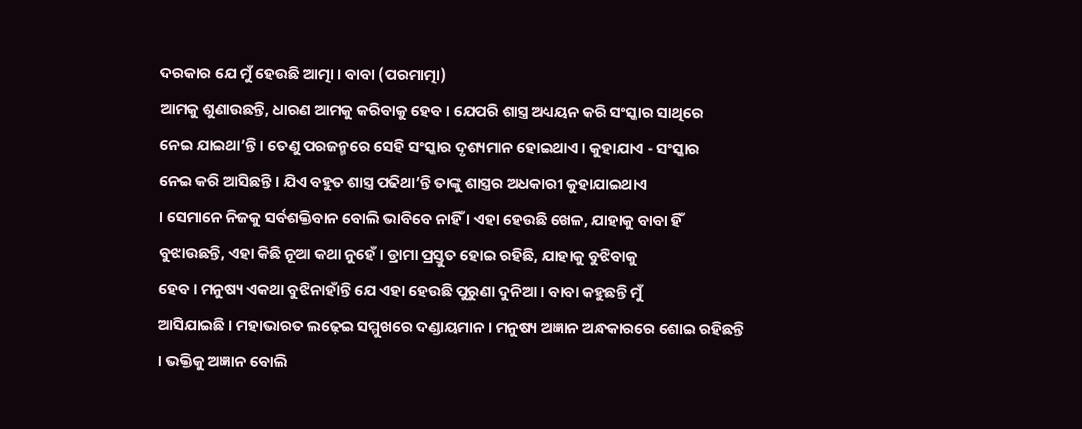ଦରକାର ଯେ ମୁଁ ହେଉଛି ଆତ୍ମା । ବାବା (ପରମାତ୍ମା)
ଆମକୁ ଶୁଣାଉଛନ୍ତି, ଧାରଣ ଆମକୁ କରିବାକୁ ହେବ । ଯେପରି ଶାସ୍ତ୍ର ଅଧ୍ୟୟନ କରି ସଂସ୍କାର ସାଥିରେ
ନେଇ ଯାଇଥା’ନ୍ତି । ତେଣୁ ପରଜନ୍ମରେ ସେହି ସଂସ୍କାର ଦୃଶ୍ୟମାନ ହୋଇଥାଏ । କୁହାଯାଏ - ସଂସ୍କାର
ନେଇ କରି ଆସିଛନ୍ତି । ଯିଏ ବହୁତ ଶାସ୍ତ୍ର ପଢିଥା’ନ୍ତି ତାଙ୍କୁ ଶାସ୍ତ୍ରର ଅଧକାରୀ କୁହାଯାଇଥାଏ
। ସେମାନେ ନିଜକୁ ସର୍ବଶକ୍ତିବାନ ବୋଲି ଭାବିବେ ନାହିଁ । ଏହା ହେଉଛି ଖେଳ, ଯାହାକୁ ବାବା ହିଁ
ବୁଝାଉଛନ୍ତି, ଏହା କିଛି ନୂଆ କଥା ନୁହେଁ । ଡ୍ରାମା ପ୍ରସ୍ତୁତ ହୋଇ ରହିଛି, ଯାହାକୁ ବୁଝିବାକୁ
ହେବ । ମନୁଷ୍ୟ ଏକଥା ବୁଝିନାହାଁନ୍ତି ଯେ ଏହା ହେଉଛି ପୁରୁଣା ଦୁନିଆ । ବାବା କହୁଛନ୍ତି ମୁଁ
ଆସିଯାଇଛି । ମହାଭାରତ ଲଢ଼େଇ ସମ୍ମୁଖରେ ଦଣ୍ଡାୟମାନ । ମନୁଷ୍ୟ ଅଜ୍ଞାନ ଅନ୍ଧକାରରେ ଶୋଇ ରହିଛନ୍ତି
। ଭକ୍ତିକୁ ଅଜ୍ଞାନ ବୋଲି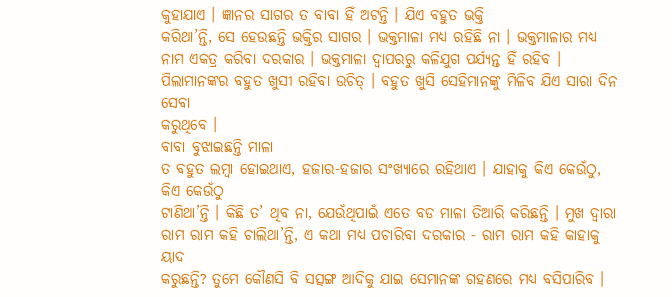କୁହାଯାଏ । ଜ୍ଞାନର ସାଗର ତ ବାବା ହିଁ ଅଟନ୍ତି । ଯିଏ ବହୁତ ଭକ୍ତି
କରିଥା’ନ୍ତି, ସେ ହେଉଛନ୍ତି ଭକ୍ତିର ସାଗର । ଭକ୍ତମାଳା ମଧ୍ୟ ରହିଛି ନା । ଭକ୍ତମାଳାର ମଧ୍ୟ
ନାମ ଏକତ୍ର କରିବା ଦରକାର । ଭକ୍ତମାଳା ଦ୍ୱାପରରୁ କଳିଯୁଗ ପର୍ଯ୍ୟନ୍ତ ହିଁ ରହିବ ।
ପିଲାମାନଙ୍କର ବହୁତ ଖୁସୀ ରହିବା ଉଚିତ୍ । ବହୁତ ଖୁସି ସେହିମାନଙ୍କୁ ମିଳିବ ଯିଏ ସାରା ଦିନ ସେବା
କରୁଥିବେ ।
ବାବା ବୁଝାଇଛନ୍ତି ମାଳା
ତ ବହୁତ ଲମ୍ବା ହୋଇଥାଏ, ହଜାର-ହଜାର ସଂଖ୍ୟାରେ ରହିଥାଏ । ଯାହାକୁ କିଏ କେଉଁଠୁ, କିଏ କେଉଁଠୁ
ଟାଣିଥା’ନ୍ତି । କିଛି ତ’ ଥିବ ନା, ଯେଉଁଥିପାଇଁ ଏତେ ବଡ ମାଳା ତିଆରି କରିଛନ୍ତି । ମୁଖ ଦ୍ୱାରା
ରାମ ରାମ କହି ଚାଲିଥା’ନ୍ତି, ଏ କଥା ମଧ୍ୟ ପଚାରିବା ଦରକାର - ରାମ ରାମ କହି କାହାକୁ ୟାଦ
କରୁଛନ୍ତି? ତୁମେ କୌଣସି ବି ସତ୍ସଙ୍ଗ ଆଦିକୁ ଯାଇ ସେମାନଙ୍କ ଗହଣରେ ମଧ୍ୟ ବସିପାରିବ ।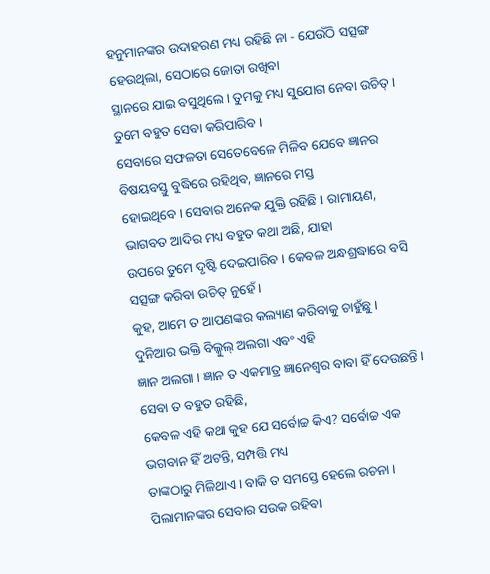ହନୁମାନଙ୍କର ଉଦାହରଣ ମଧ୍ୟ ରହିଛି ନା - ଯେଉଁଠି ସତ୍ସଙ୍ଗ ହେଉଥିଲା, ସେଠାରେ ଜୋତା ରଖିବା
ସ୍ଥାନରେ ଯାଇ ବସୁଥିଲେ । ତୁମକୁ ମଧ୍ୟ ସୁଯୋଗ ନେବା ଉଚିତ୍ । ତୁମେ ବହୁତ ସେବା କରିପାରିବ ।
ସେବାରେ ସଫଳତା ସେତେବେଳେ ମିଳିବ ଯେବେ ଜ୍ଞାନର ବିଷୟବସ୍ତୁ ବୁଦ୍ଧିରେ ରହିଥିବ, ଜ୍ଞାନରେ ମସ୍ତ
ହୋଇଥିବେ । ସେବାର ଅନେକ ଯୁକ୍ତି ରହିଛି । ରାମାୟଣ, ଭାଗବତ ଆଦିର ମଧ୍ୟ ବହୁତ କଥା ଅଛି, ଯାହା
ଉପରେ ତୁମେ ଦୃଷ୍ଟି ଦେଇପାରିବ । କେବଳ ଅନ୍ଧଶ୍ରଦ୍ଧାରେ ବସି ସତ୍ସଙ୍ଗ କରିବା ଉଚିତ୍ ନୁହେଁ ।
କୁହ, ଆମେ ତ ଆପଣଙ୍କର କଲ୍ୟାଣ କରିବାକୁ ଚାହୁଁଛୁ । ଦୁନିଆର ଭକ୍ତି ବିଲ୍କୁଲ୍ ଅଲଗା ଏବଂ ଏହି
ଜ୍ଞାନ ଅଲଗା । ଜ୍ଞାନ ତ ଏକମାତ୍ର ଜ୍ଞାନେଶ୍ୱର ବାବା ହିଁ ଦେଉଛନ୍ତି । ସେବା ତ ବହୁତ ରହିଛି,
କେବଳ ଏହି କଥା କୁହ ଯେ ସର୍ବୋଚ୍ଚ କିଏ? ସର୍ବୋଚ୍ଚ ଏକ ଭଗବାନ ହିଁ ଅଟନ୍ତି, ସମ୍ପତ୍ତି ମଧ୍ୟ
ତାଙ୍କଠାରୁ ମିଳିଥାଏ । ବାକି ତ ସମସ୍ତେ ହେଲେ ରଚନା । ପିଲାମାନଙ୍କର ସେବାର ସଉକ ରହିବା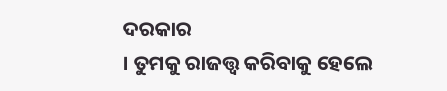ଦରକାର
। ତୁମକୁ ରାଜତ୍ତ୍ୱ କରିବାକୁ ହେଲେ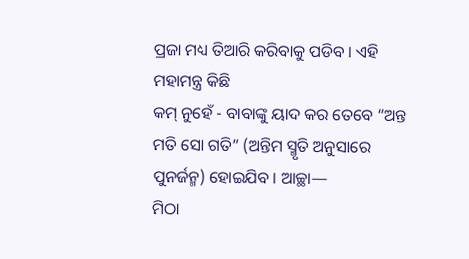ପ୍ରଜା ମଧ୍ୟ ତିଆରି କରିବାକୁ ପଡିବ । ଏହି ମହାମନ୍ତ୍ର କିଛି
କମ୍ ନୁହେଁ - ବାବାଙ୍କୁ ୟାଦ କର ତେବେ “ଅନ୍ତ ମତି ସୋ ଗତି” (ଅନ୍ତିମ ସ୍ମୃତି ଅନୁସାରେ
ପୁନର୍ଜନ୍ମ) ହୋଇଯିବ । ଆଚ୍ଛା—
ମିଠା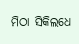ମିଠା ସିକିଲଧେ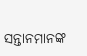ସନ୍ତାନମାନଙ୍କ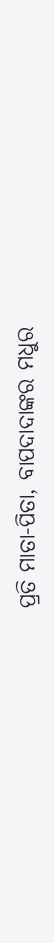ପ୍ରତି ମାତା-ପିତା, ବାପଦାଦାଙ୍କର ମଧୁର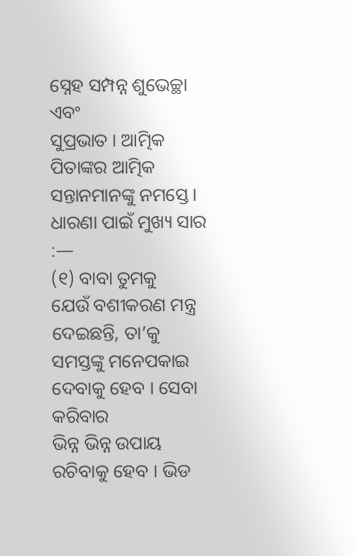ସ୍ନେହ ସମ୍ପନ୍ନ ଶୁଭେଚ୍ଛା ଏବଂ
ସୁପ୍ରଭାତ । ଆତ୍ମିକ ପିତାଙ୍କର ଆତ୍ମିକ ସନ୍ତାନମାନଙ୍କୁ ନମସ୍ତେ ।
ଧାରଣା ପାଇଁ ମୁଖ୍ୟ ସାର
:—
(୧) ବାବା ତୁମକୁ
ଯେଉଁ ବଶୀକରଣ ମନ୍ତ୍ର ଦେଇଛନ୍ତି, ତା’କୁ ସମସ୍ତଙ୍କୁ ମନେପକାଇ ଦେବାକୁ ହେବ । ସେବା କରିବାର
ଭିନ୍ନ ଭିନ୍ନ ଉପାୟ ରଚିବାକୁ ହେବ । ଭିଡ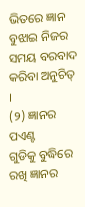ଭିତରେ ଜ୍ଞାନ ବୁଝାଇ ନିଜର ସମୟ ବରବାଦ କରିବା ଅନୁଚିତ୍
।
(୨) ଜ୍ଞାନର ପଏଣ୍ଟ
ଗୁଡିକୁ ବୁଦ୍ଧିରେ ରଖି ଜ୍ଞାନର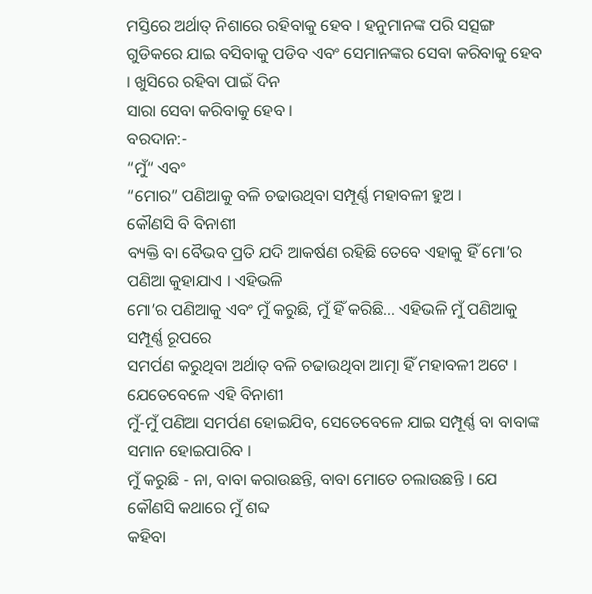ମସ୍ତିରେ ଅର୍ଥାତ୍ ନିଶାରେ ରହିବାକୁ ହେବ । ହନୁମାନଙ୍କ ପରି ସତ୍ସଙ୍ଗ
ଗୁଡିକରେ ଯାଇ ବସିବାକୁ ପଡିବ ଏବଂ ସେମାନଙ୍କର ସେବା କରିବାକୁ ହେବ । ଖୁସିରେ ରହିବା ପାଇଁ ଦିନ
ସାରା ସେବା କରିବାକୁ ହେବ ।
ବରଦାନ:-
“ମୁଁ“ ଏବଂ
“ମୋର” ପଣିଆକୁ ବଳି ଚଢାଉଥିବା ସମ୍ପୂର୍ଣ୍ଣ ମହାବଳୀ ହୁଅ ।
କୌଣସି ବି ବିନାଶୀ
ବ୍ୟକ୍ତି ବା ବୈଭବ ପ୍ରତି ଯଦି ଆକର୍ଷଣ ରହିଛି ତେବେ ଏହାକୁ ହିଁ ମୋ’ର ପଣିଆ କୁହାଯାଏ । ଏହିଭଳି
ମୋ’ର ପଣିଆକୁ ଏବଂ ମୁଁ କରୁଛି, ମୁଁ ହିଁ କରିଛି... ଏହିଭଳି ମୁଁ ପଣିଆକୁ ସମ୍ପୂର୍ଣ୍ଣ ରୂପରେ
ସମର୍ପଣ କରୁଥିବା ଅର୍ଥାତ୍ ବଳି ଚଢାଉଥିବା ଆତ୍ମା ହିଁ ମହାବଳୀ ଅଟେ । ଯେତେବେଳେ ଏହି ବିନାଶୀ
ମୁଁ-ମୁଁ ପଣିଆ ସମର୍ପଣ ହୋଇଯିବ, ସେତେବେଳେ ଯାଇ ସମ୍ପୂର୍ଣ୍ଣ ବା ବାବାଙ୍କ ସମାନ ହୋଇପାରିବ ।
ମୁଁ କରୁଛି - ନା, ବାବା କରାଉଛନ୍ତି, ବାବା ମୋତେ ଚଲାଉଛନ୍ତି । ଯେ କୌଣସି କଥାରେ ମୁଁ ଶବ୍ଦ
କହିବା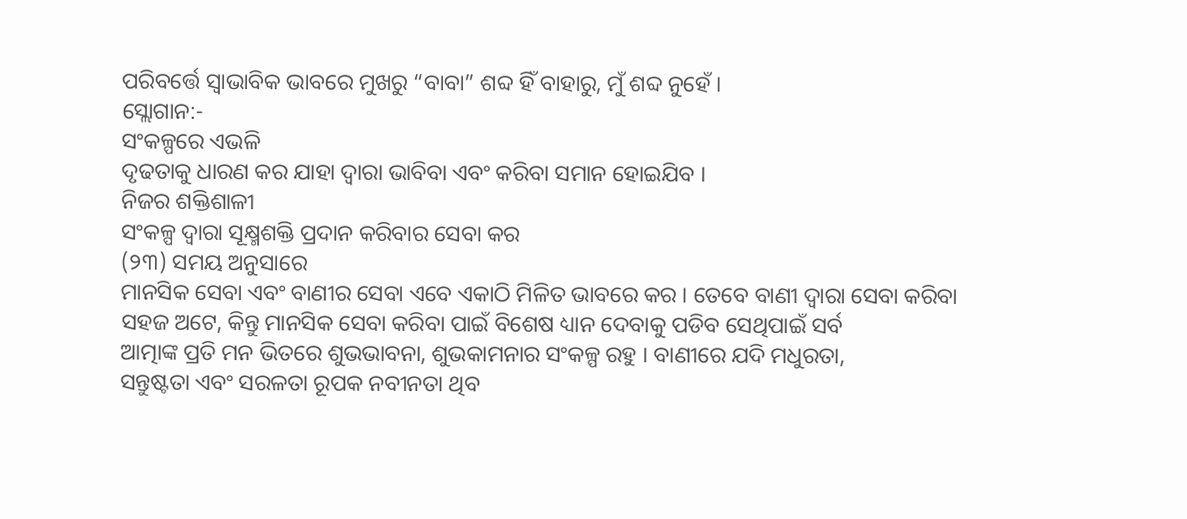ପରିବର୍ତ୍ତେ ସ୍ୱାଭାବିକ ଭାବରେ ମୁଖରୁ “ବାବା” ଶବ୍ଦ ହିଁ ବାହାରୁ, ମୁଁ ଶବ୍ଦ ନୁହେଁ ।
ସ୍ଲୋଗାନ:-
ସଂକଳ୍ପରେ ଏଭଳି
ଦୃଢତାକୁ ଧାରଣ କର ଯାହା ଦ୍ୱାରା ଭାବିବା ଏବଂ କରିବା ସମାନ ହୋଇଯିବ ।
ନିଜର ଶକ୍ତିଶାଳୀ
ସଂକଳ୍ପ ଦ୍ୱାରା ସୂକ୍ଷ୍ମଶକ୍ତି ପ୍ରଦାନ କରିବାର ସେବା କର
(୨୩) ସମୟ ଅନୁସାରେ
ମାନସିକ ସେବା ଏବଂ ବାଣୀର ସେବା ଏବେ ଏକାଠି ମିଳିତ ଭାବରେ କର । ତେବେ ବାଣୀ ଦ୍ୱାରା ସେବା କରିବା
ସହଜ ଅଟେ, କିନ୍ତୁ ମାନସିକ ସେବା କରିବା ପାଇଁ ବିଶେଷ ଧ୍ୟାନ ଦେବାକୁ ପଡିବ ସେଥିପାଇଁ ସର୍ବ
ଆତ୍ମାଙ୍କ ପ୍ରତି ମନ ଭିତରେ ଶୁଭଭାବନା, ଶୁଭକାମନାର ସଂକଳ୍ପ ରହୁ । ବାଣୀରେ ଯଦି ମଧୁରତା,
ସନ୍ତୁଷ୍ଟତା ଏବଂ ସରଳତା ରୂପକ ନବୀନତା ଥିବ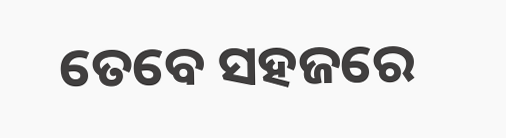ତେବେ ସହଜରେ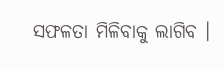ସଫଳତା ମିଳିବାକୁ ଲାଗିବ ।